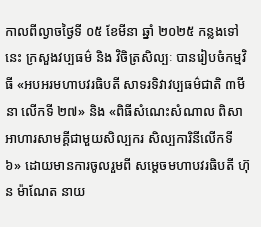កាលពីល្ងាចថ្ងៃទី ០៥ ខែមីនា ឆ្នាំ ២០២៥ កន្លងទៅនេះ ក្រសួងវប្បធម៌ និង វិចិត្រសិល្បៈ បានរៀបចំកម្មវិធី «អបអរមហាបវរធិបតី សាទរទិវាវប្បធម៌ជាតិ ៣មីនា លើកទី ២៧» និង «ពិធីសំណេះសំណាល ពិសាអាហារសាមគ្គីជាមួយសិល្បករ សិល្បការិនីលើកទី ៦» ដោយមានការចូលរួមពី សម្តេចមហាបវរធិបតី ហ៊ុន ម៉ាណែត នាយ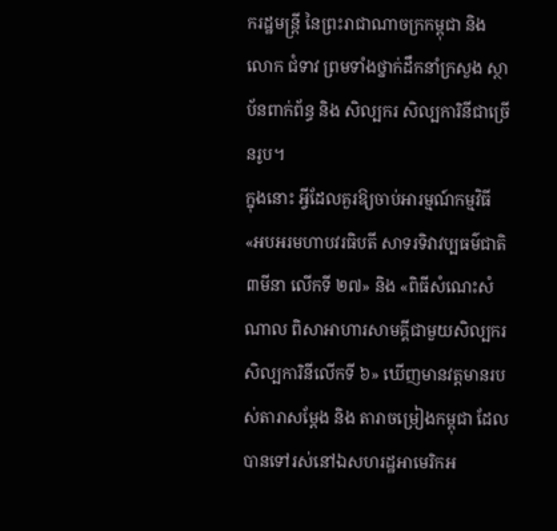ករដ្ឋមន្ត្រី នៃព្រះរាជាណាចក្រកម្ពុជា និង លោក ជំទាវ ព្រមទាំងថ្នាក់ដឹកនាំក្រសួង ស្ថាប័នពាក់ព័ន្ធ និង សិល្បករ សិល្បការិនីជាច្រើនរូប។
ក្នុងនោះ អ្វីដែលគួរឱ្យចាប់អារម្មណ៍កម្មវិធី «អបអរមហាបវរធិបតី សាទរទិវាវប្បធម៌ជាតិ ៣មីនា លើកទី ២៧» និង «ពិធីសំណេះសំណាល ពិសាអាហារសាមគ្គីជាមួយសិល្បករ សិល្បការិនីលើកទី ៦» ឃើញមានវត្តមានរបស់តារាសម្តែង និង តារាចម្រៀងកម្ពុជា ដែលបានទៅរស់នៅឯសហរដ្ឋអាមេរិកអ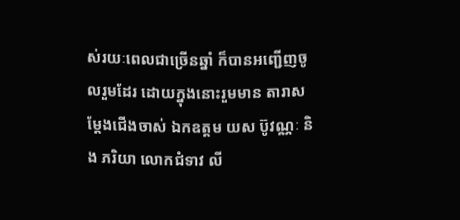ស់រយៈពេលជាច្រើនឆ្នាំ ក៏បានអញ្ជើញចូលរួមដែរ ដោយក្នុងនោះរួមមាន តារាសម្តែងជើងចាស់ ឯកឧត្តម យស ប៊ូវណ្ណៈ និង ភរិយា លោកជំទាវ លី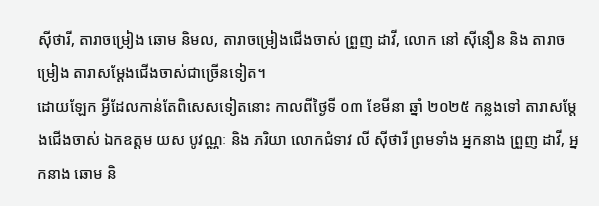ស៊ីថារី, តារាចម្រៀង ឆោម និមល, តារាចម្រៀងជើងចាស់ ព្រួញ ដាវី, លោក នៅ ស៊ីនឿន និង តារាចម្រៀង តារាសម្តែងជើងចាស់ជាច្រើនទៀត។
ដោយឡែក អ្វីដែលកាន់តែពិសេសទៀតនោះ កាលពីថ្ងៃទី ០៣ ខែមីនា ឆ្នាំ ២០២៥ កន្លងទៅ តារាសម្តែងជើងចាស់ ឯកឧត្ដម យស បូវណ្ណៈ និង ភរិយា លោកជំទាវ លី ស៊ីថារី ព្រមទាំង អ្នកនាង ព្រួញ ដាវី, អ្នកនាង ឆោម និ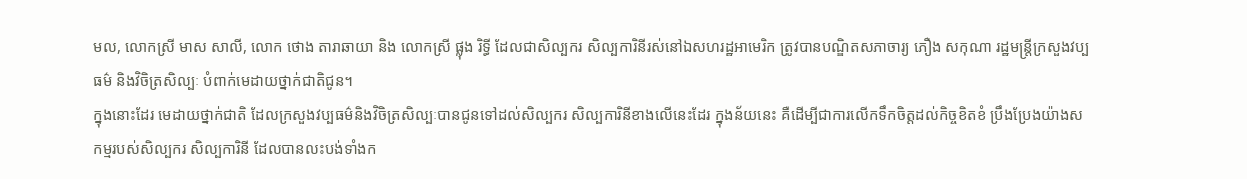មល, លោកស្រី មាស សាលី, លោក ថោង តារាឆាយា និង លោកស្រី ផ្លុង រិទ្ធី ដែលជាសិល្បករ សិល្បការិនីរស់នៅឯសហរដ្ឋអាមេរិក ត្រូវបានបណ្ឌិតសភាចារ្យ ភឿង សកុណា រដ្ឋមន្ត្រីក្រសួងវប្បធម៌ និងវិចិត្រសិល្បៈ បំពាក់មេដាយថ្នាក់ជាតិជូន។
ក្នុងនោះដែរ មេដាយថ្នាក់ជាតិ ដែលក្រសួងវប្បធម៌និងវិចិត្រសិល្បៈបានជូនទៅដល់សិល្បករ សិល្បការិនីខាងលើនេះដែរ ក្នុងន័យនេះ គឺដើម្បីជាការលើកទឹកចិត្តដល់កិច្ចខិតខំ ប្រឹងប្រែងយ៉ាងសកម្មរបស់សិល្បករ សិល្បការិនី ដែលបានលះបង់ទាំងក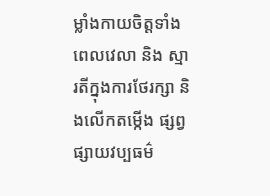ម្លាំងកាយចិត្តទាំងពេលវេលា និង ស្មារតីក្នុងការថែរក្សា និងលើកតម្កើង ផ្សព្វផ្សាយវប្បធម៌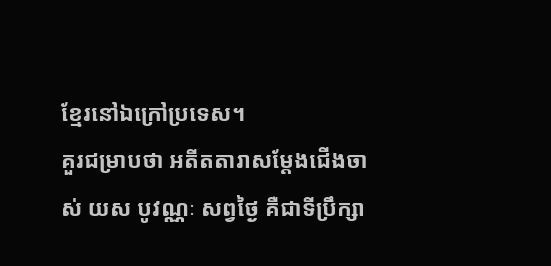ខ្មែរនៅឯក្រៅប្រទេស។
គួរជម្រាបថា អតីតតារាសម្ដែងជើងចាស់ យស បូវណ្ណៈ សព្វថ្ងៃ គឺជាទីប្រឹក្សា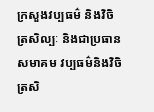ក្រសួងវប្បធម៌ និងវិចិត្រសិល្បៈ និងជាប្រធានសមាគម វប្បធម៌និងវិចិត្រសិ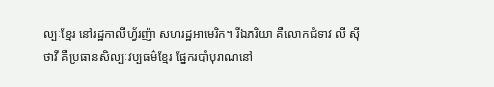ល្បៈខ្មែរ នៅរដ្ឋកាលីហ្វ័រញ៉ា សហរដ្ឋអាមេរិក។ រីឯភរិយា គឺលោកជំទាវ លី ស៊ីថាវី គឺប្រធានសិល្បៈវប្បធម៌ខ្មែរ ផ្នែករបាំបុរាណនៅ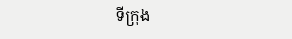ទីក្រុង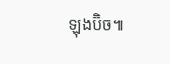ឡុងប៊ិច៕